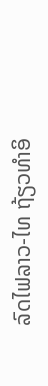ລົດໄຟລາວ-ໄທ ຖ້ຽວທໍາອິ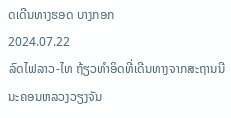ດເດີນທາງຮອດ ບາງກອກ
2024.07.22
ລົດໄຟລາວ-ໄທ ຖ້ຽວທໍາອິດທີ່ເດີນທາງຈາກສະຖານນີນະຄອນຫລວງວຽງຈັນ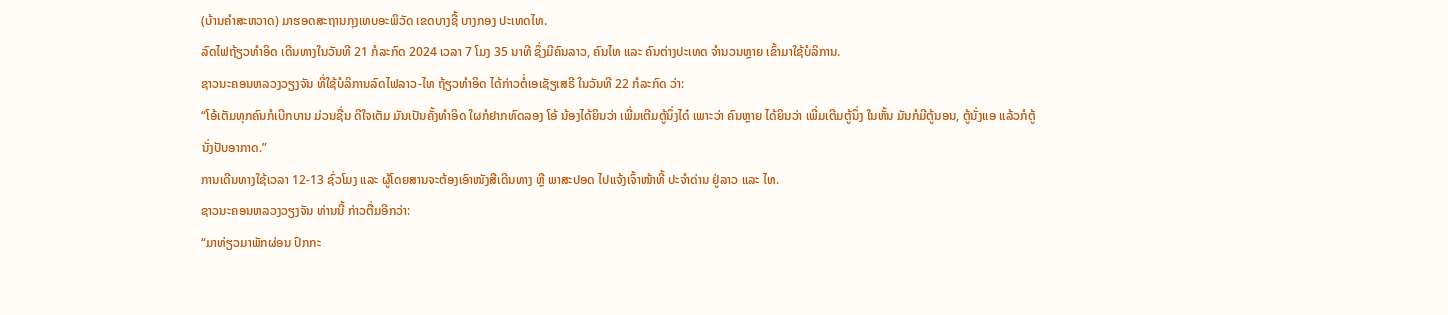(ບ້ານຄໍາສະຫວາດ) ມາຮອດສະຖານກຸງເທບອະພິວັດ ເຂດບາງຊື້ ບາງກອງ ປະເທດໄທ.
ລົດໄຟຖ້ຽວທໍາອິດ ເດີນທາງໃນວັນທີ 21 ກໍລະກົດ 2024 ເວລາ 7 ໂມງ 35 ນາທີ ຊຶ່ງມີຄົນລາວ, ຄົນໄທ ແລະ ຄົນຕ່າງປະເທດ ຈໍານວນຫຼາຍ ເຂົ້າມາໃຊ້ບໍລິການ.
ຊາວນະຄອນຫລວງວຽງຈັນ ທີ່ໃຊ້ບໍລິການລົດໄຟລາວ-ໄທ ຖ້ຽວທໍາອິດ ໄດ້ກ່າວຕໍ່ເອເຊັຽເສຣີ ໃນວັນທີ 22 ກໍລະກົດ ວ່າ:
“ໂອ້ເຕັມທຸກຄົນກໍເບີກບານ ມ່ວນຊື່ນ ດີໃຈເຕັມ ມັນເປັນຄັ້ງທໍາອິດ ໃຜກໍຢາກທົດລອງ ໂອ້ ນ້ອງໄດ້ຍິນວ່າ ເພີ່ມເຕີມຕູ້ນຶ່ງໄດ໋ ເພາະວ່າ ຄົນຫຼາຍ ໄດ້ຍິນວ່າ ເພີ່ມເຕີມຕູ້ນຶ່ງ ໃນຫັ້ນ ມັນກໍມີຕູ້ນອນ, ຕູ້ນັ່ງແອ ແລ້ວກໍຕູ້ນັ່ງປັບອາກາດ.”
ການເດີນທາງໃຊ້ເວລາ 12-13 ຊົ່ວໂມງ ແລະ ຜູ້ໂດຍສານຈະຕ້ອງເອົາໜັງສືເດີນທາງ ຫຼື ພາສະປອດ ໄປແຈ້ງເຈົ້າໜ້າທີ້ ປະຈໍາດ່ານ ຢູ່ລາວ ແລະ ໄທ.
ຊາວນະຄອນຫລວງວຽງຈັນ ທ່ານນີ້ ກ່າວຕື່ມອີກວ່າ:
“ມາທ່ຽວມາພັກຜ່ອນ ປົກກະ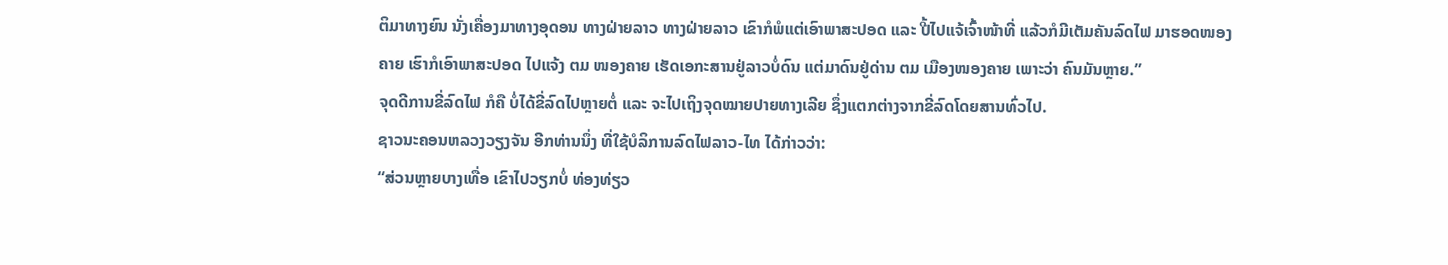ຕິມາທາງຍົນ ນັ່ງເຄື່ອງມາທາງອຸດອນ ທາງຝ່າຍລາວ ທາງຝ່າຍລາວ ເຂົາກໍພໍແຕ່ເອົາພາສະປອດ ແລະ ປີ້ໄປແຈ້ເຈົ້າໜ້າທີ່ ແລ້ວກໍມີເຕັມຄັນລົດໄຟ ມາຮອດໜອງຄາຍ ເຮົາກໍເອົາພາສະປອດ ໄປແຈ້ງ ຕມ ໜອງຄາຍ ເຮັດເອກະສານຢູ່ລາວບໍ່ດົນ ແຕ່ມາດົນຢູ່ດ່ານ ຕມ ເມືອງໜອງຄາຍ ເພາະວ່າ ຄົນມັນຫຼາຍ.”
ຈຸດດີການຂີ່ລົດໄຟ ກໍຄື ບໍ່ໄດ້ຂີ່ລົດໄປຫຼາຍຕໍ່ ແລະ ຈະໄປເຖິງຈຸດໝາຍປາຍທາງເລີຍ ຊຶ່ງແຕກຕ່າງຈາກຂີ່ລົດໂດຍສານທົ່ວໄປ.
ຊາວນະຄອນຫລວງວຽງຈັນ ອີກທ່ານນຶ່ງ ທີ່ໃຊ້ບໍລິການລົດໄຟລາວ-ໄທ ໄດ້ກ່າວວ່າ:
“ສ່ວນຫຼາຍບາງເທື່ອ ເຂົາໄປວຽກບໍ່ ທ່ອງທ່ຽວ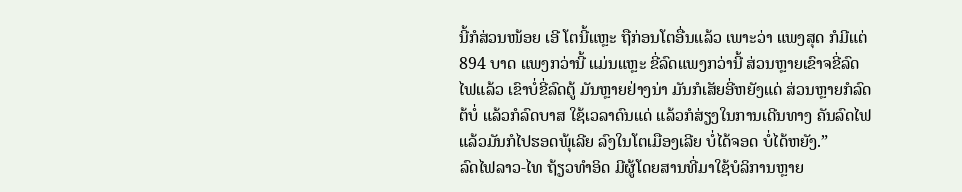ນີ້ກໍສ່ວນໜ້ອຍ ເອີ ໂຕນີ້ແຫຼະ ຖືກ່ອນໂຕອື່ນແລ້ວ ເພາະວ່າ ແພງສຸດ ກໍມີແຕ່ 894 ບາດ ແພງກວ່ານີ້ ແມ່ນແຫຼະ ຂີ່ລົດແພງກວ່ານີ້ ສ່ວນຫຼາຍເຂົາຈຂີ່ລົດໄຟແລ້ວ ເຂົາບໍ່ຂີ່ລົດຕູ້ ມັນຫຼາຍຢ່າງນ່າ ມັນກໍເສັຍອີ່ຫຍັງແດ່ ສ່ວນຫຼາຍກໍລົດຕ້ບໍ່ ແລ້ວກໍລົດບາສ ໃຊ້ເວລາດົນແດ່ ແລ້ວກໍສ່ຽງໃນການເດີນທາງ ຄັນລົດໄຟ ແລ້ວມັນກໍໄປຮອດພຸ້ເລີຍ ລົງໃນໂຕເມືອງເລີຍ ບໍ່ໄດ້ຈອດ ບໍ່ໄດ້ຫຍັງ.”
ລົດໄຟລາວ-ໄທ ຖ້ຽວທໍາອິດ ມີຜູ້ໂດຍສານທີ່ມາໃຊ້ບໍລິການຫຼາຍ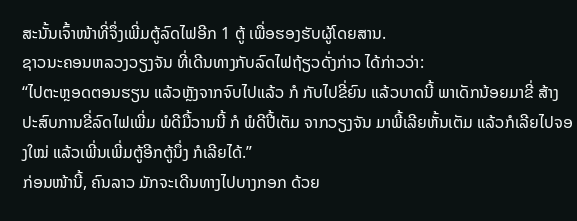ສະນັ້ນເຈົ້າໜ້າທີ່ຈຶ່ງເພີ່ມຕູ້ລົດໄຟອີກ 1 ຕູ້ ເພື່ອຮອງຮັບຜູ້ໂດຍສານ.
ຊາວນະຄອນຫລວງວຽງຈັນ ທີ່ເດີນທາງກັບລົດໄຟຖ້ຽວດັ່ງກ່າວ ໄດ້ກ່າວວ່າ:
“ໄປຕະຫຼອດຕອນຮຽນ ແລ້ວຫຼັງຈາກຈົບໄປແລ້ວ ກໍ ກັບໄປຂີ່ຍົນ ແລ້ວບາດນີ້ ພາເດັກນ້ອຍມາຂີ່ ສ້າງປະສົບການຂີ່ລົດໄຟເພີ່ມ ພໍດີມື້ວານນີ້ ກໍ ພໍດີປີ້ເຕັມ ຈາກວຽງຈັນ ມາພີ້ເລີຍຫັ້ນເຕັມ ແລ້ວກໍເລີຍໄປຈອງໃໝ່ ແລ້ວເພີ່ນເພີ່ມຕູ້ອີກຕູ້ນຶ່ງ ກໍເລີຍໄດ້.”
ກ່ອນໜ້ານີ້, ຄົນລາວ ມັກຈະເດີນທາງໄປບາງກອກ ດ້ວຍ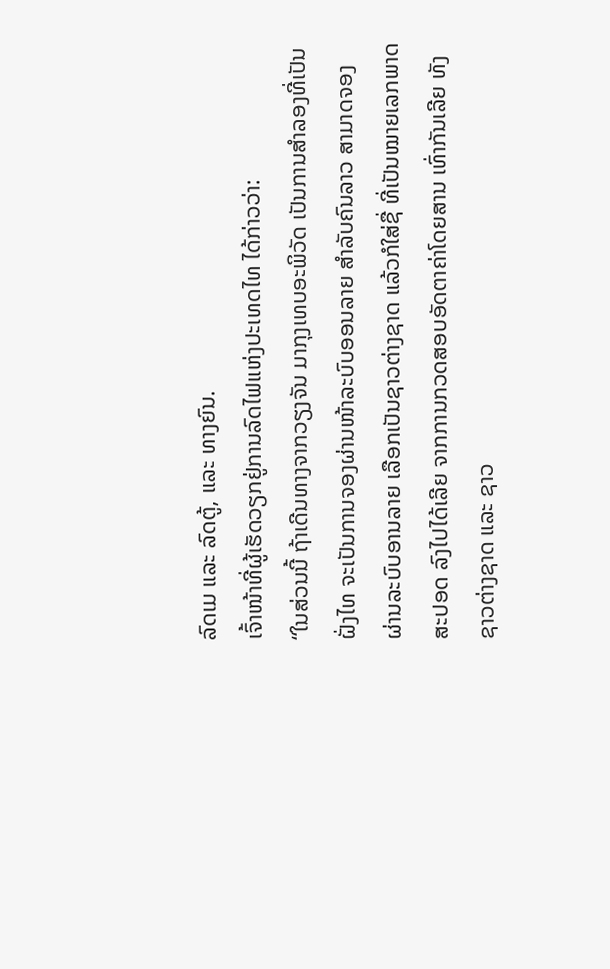ລົດເມ ແລະ ລົດຕູ້, ແລະ ທາງຍົນ.
ເຈົ້າໜ້າທີ່ຜູ້ເຮັດວຽກຢູ່ການລົດໄຟແຫ່ງປະເທດໄທ ໄດ້ກ່າວວ່າ:
“ໃນສ່ວນນີ້ ຖ້າເດີນທາງຈາກວຽງຈັນ ມາກຸງເທບອະພິວັດ ເປັນການສໍາລອງທີ່ເປັນຝັ່ງໄທ ຈະເປັນການຈອງຜ່ານໜ້າລະບົບອອນລາຍ ສໍາລັບຄົນລາວ ສາມາດຈອງຜ່ານລະບົບອານລາຍ ເລືອກເປັນຊາວຕ່າງຊາດ ແລ້ວກໍໃສ່ຊື່ ທີ່ເປັນໝາຍເລກພາດສະປອດ ລົງໄປໄດ້ເລີຍ ຈາກການກວດສອບອັດຕາຄ່າໂດຍສານ ເທົ່າກັນເລີຍ ທັງຊາວຕ່າງຊາດ ແລະ ຊາວ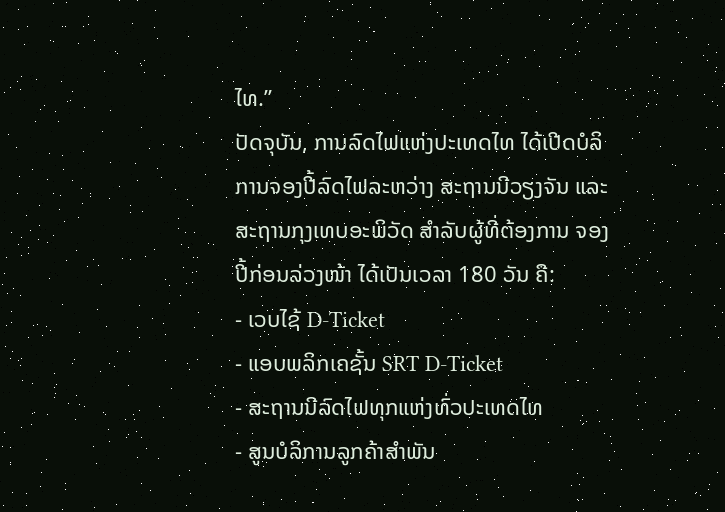ໄທ.”
ປັດຈຸບັນ, ການລົດໄຟແຫ່ງປະເທດໄທ ໄດ້ເປີດບໍລິການຈອງປີ້ລົດໄຟລະຫວ່າງ ສະຖານນີວຽງຈັນ ແລະ ສະຖານກຸງເທບອະພິວັດ ສໍາລັບຜູ້ທີ່ຕ້ອງການ ຈອງປີ້ກ່ອນລ່ວງໜ້າ ໄດ້ເປັນເວລາ 180 ວັນ ຄື:
- ເວບໄຊ້ D-Ticket
- ແອບພລິກເຄຊັ້ນ SRT D-Ticket
- ສະຖານນີລົດໄຟທຸກແຫ່ງທົ່ວປະເທດໄທ
- ສູນບໍລິການລູກຄ້າສໍາພັນ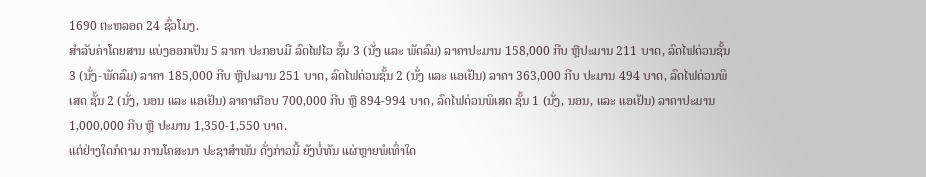1690 ຕະຫລອດ 24 ຊົ່ວໂມງ.
ສໍາລັບຄ່າໂດຍສານ ແບ່ງອອກເປັນ 5 ລາຄາ ປະກອບມີ ລົດໄຟໄວ ຊັ້ນ 3 (ນັ່ງ ແລະ ພັດລົມ) ລາຄາປະມານ 158,000 ກີບ ຫຼືປະມານ 211 ບາດ, ລົດໄຟດ່ວນຊັ້ນ 3 (ນັ່ງ-ພັດລົມ) ລາຄາ 185,000 ກີບ ຫຼືປະມານ 251 ບາດ, ລົດໄຟດ່ວນຊັ້ນ 2 (ນັ່ງ ແລະ ແອເຢັນ) ລາຄາ 363,000 ກີບ ປະມານ 494 ບາດ, ລົດໄຟດ່ວນພິເສດ ຊັ້ນ 2 (ນັ່ງ, ນອນ ແລະ ແອເຢັນ) ລາຄາເກືອບ 700,000 ກີບ ຫຼື 894-994 ບາດ, ລົດໄຟດ່ວນພິເສດ ຊັ້ນ 1 (ນັ່ງ, ນອນ, ແລະ ແອເຢັນ) ລາຄາປະມານ 1,000,000 ກີບ ຫຼື ປະມານ 1,350-1,550 ບາດ.
ແຕ່ຢ່າງໃດກໍຕາມ ການໂຄສະນາ ປະຊາສໍາພັນ ດັ່ງກ່າວນີ້ ຍັງບໍ່ທັນ ແຜ່ຫຼາຍພໍເທົ່າໃດ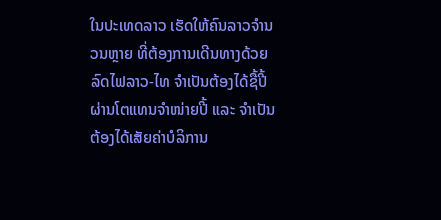ໃນປະເທດລາວ ເຮັດໃຫ້ຄົນລາວຈໍານວນຫຼາຍ ທີ່ຕ້ອງການເດີນທາງດ້ວຍລົດໄຟລາວ-ໄທ ຈໍາເປັນຕ້ອງໄດ້ຊື້ປີ້ຜ່ານໂຕແທນຈໍາໜ່າຍປີ້ ແລະ ຈໍາເປັນຕ້ອງໄດ້ເສັຍຄ່າບໍລິການ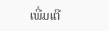ເພີ່ມເຕີ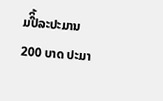ມປີິ້ລະປະມານ 200 ບາດ ປະມາ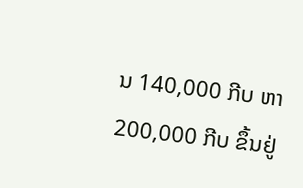ນ 140,000 ກີບ ຫາ 200,000 ກີບ ຂຶ້ນຢູ່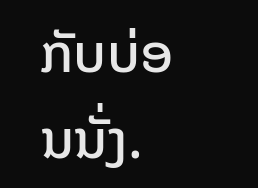ກັບບ່ອນນັ່ງ.